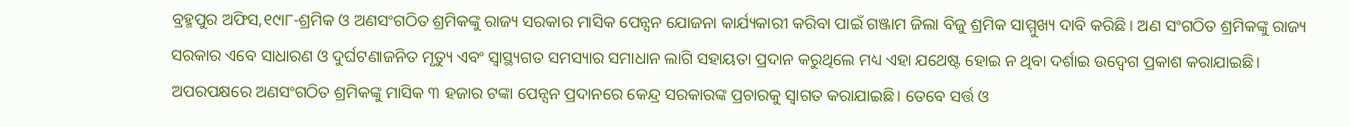ବ୍ରହ୍ମପୁର ଅଫିସ,୧୯ା୮-ଶ୍ରମିକ ଓ ଅଣସଂଗଠିତ ଶ୍ରମିକଙ୍କୁ ରାଜ୍ୟ ସରକାର ମାସିକ ପେନ୍ସନ ଯୋଜନା କାର୍ଯ୍ୟକାରୀ କରିବା ପାଇଁ ଗଞ୍ଜାମ ଜିଲା ବିଜୁ ଶ୍ରମିକ ସାମ୍ମୁଖ୍ୟ ଦାବି କରିଛି । ଅଣ ସଂଗଠିତ ଶ୍ରମିକଙ୍କୁ ରାଜ୍ୟ ସରକାର ଏବେ ସାଧାରଣ ଓ ଦୁର୍ଘଟଣାଜନିତ ମୃତ୍ୟୁ ଏବଂ ସ୍ବାସ୍ଥ୍ୟଗତ ସମସ୍ୟାର ସମାଧାନ ଲାଗି ସହାୟତା ପ୍ରଦାନ କରୁଥିଲେ ମଧ୍ୟ ଏହା ଯଥେଷ୍ଟ ହୋଇ ନ ଥିବା ଦର୍ଶାଇ ଉଦ୍ବେଗ ପ୍ରକାଶ କରାଯାଇଛି। ଅପରପକ୍ଷରେ ଅଣସଂଗଠିତ ଶ୍ରମିକଙ୍କୁ ମାସିକ ୩ ହଜାର ଟଙ୍କା ପେନ୍ସନ ପ୍ରଦାନରେ କେନ୍ଦ୍ର ସରକାରଙ୍କ ପ୍ରଚାରକୁ ସ୍ବାଗତ କରାଯାଇଛି। ତେବେ ସର୍ତ୍ତ ଓ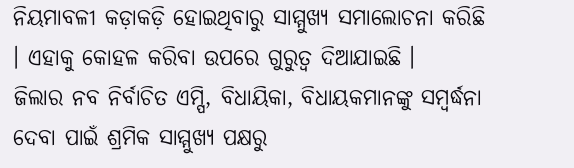ନିୟମାବଳୀ କଡ଼ାକଡ଼ି ହୋଇଥିବାରୁ ସାମ୍ମୁଖ୍ୟ ସମାଲୋଚନା କରିଛି । ଏହାକୁ କୋହଳ କରିବା ଉପରେ ଗୁରୁତ୍ୱ ଦିଆଯାଇଛି ।
ଜିଲାର ନବ ନିର୍ବାଚିତ ଏମ୍ପି, ବିଧାୟିକା, ବିଧାୟକମାନଙ୍କୁ ସମ୍ବର୍ଦ୍ଧନା ଦେବା ପାଇଁ ଶ୍ରମିକ ସାମ୍ମୁଖ୍ୟ ପକ୍ଷରୁ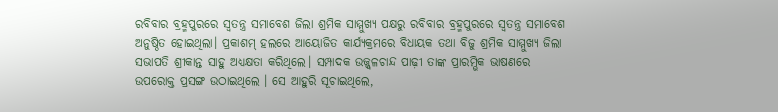ରବିବାର ବ୍ରହ୍ମପୁରରେ ସ୍ବତନ୍ତ୍ର ସମାବେଶ ଜିଲା ଶ୍ରମିକ ସାମ୍ମୁଖ୍ୟ ପକ୍ଷରୁ ରବିବାର ବ୍ରହ୍ମପୁରରେ ସ୍ବତନ୍ତ୍ର ସମାବେଶ ଅନୁଷ୍ଠିତ ହୋଇଥିଲା। ପ୍ରକାଶମ୍ ହଲରେ ଆୟୋଜିତ କାର୍ଯ୍ୟକ୍ରମରେ ବିଧାୟକ ତଥା ବିଜୁ ଶ୍ରମିକ ସାମ୍ମୁଖ୍ୟ ଜିଲା ସଭାପତି ଶ୍ରୀକାନ୍ତ ସାହୁ ଅଧ୍ୟକ୍ଷତା କରିଥିଲେ। ସମ୍ପାଦକ ଉଜ୍ଜ୍ୱଳଚାନ୍ଦ ପାଢ଼ୀ ତାଙ୍କ ପ୍ରାରମ୍ଭିକ ଭାଷଣରେ ଉପରୋକ୍ତ ପ୍ରସଙ୍ଗ ଉଠାଇଥିଲେ । ସେ ଆହୁରି ସୂଚାଇଥିଲେ,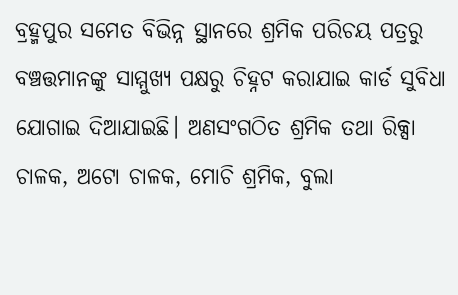ବ୍ରହ୍ମପୁର ସମେତ ବିଭିନ୍ନ ସ୍ଥାନରେ ଶ୍ରମିକ ପରିଚୟ ପତ୍ରରୁ ବଞ୍ଚତ୍ତମାନଙ୍କୁ ସାମ୍ମୁଖ୍ୟ ପକ୍ଷରୁ ଚିହ୍ନଟ କରାଯାଇ କାର୍ଡ ସୁବିଧା ଯୋଗାଇ ଦିଆଯାଇଛି। ଅଣସଂଗଠିତ ଶ୍ରମିକ ତଥା ରିକ୍ସା ଚାଳକ, ଅଟୋ ଚାଳକ, ମୋଚି ଶ୍ରମିକ, ବୁଲା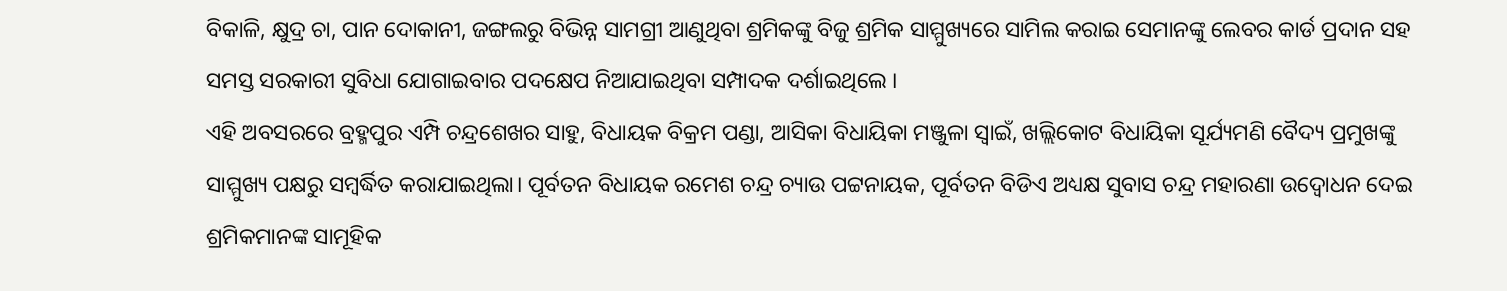ବିକାଳି, କ୍ଷୁଦ୍ର ଚା, ପାନ ଦୋକାନୀ, ଜଙ୍ଗଲରୁ ବିଭିନ୍ନ ସାମଗ୍ରୀ ଆଣୁଥିବା ଶ୍ରମିକଙ୍କୁ ବିଜୁ ଶ୍ରମିକ ସାମ୍ମୁଖ୍ୟରେ ସାମିଲ କରାଇ ସେମାନଙ୍କୁ ଲେବର କାର୍ଡ ପ୍ରଦାନ ସହ ସମସ୍ତ ସରକାରୀ ସୁବିଧା ଯୋଗାଇବାର ପଦକ୍ଷେପ ନିଆଯାଇଥିବା ସମ୍ପାଦକ ଦର୍ଶାଇଥିଲେ ।
ଏହି ଅବସରରେ ବ୍ରହ୍ମପୁର ଏମ୍ପି ଚନ୍ଦ୍ରଶେଖର ସାହୁ, ବିଧାୟକ ବିକ୍ରମ ପଣ୍ଡା, ଆସିକା ବିଧାୟିକା ମଞ୍ଜୁଳା ସ୍ବାଇଁ, ଖଲ୍ଲିକୋଟ ବିଧାୟିକା ସୂର୍ଯ୍ୟମଣି ବୈଦ୍ୟ ପ୍ରମୁଖଙ୍କୁ ସାମ୍ମୁଖ୍ୟ ପକ୍ଷରୁ ସମ୍ବର୍ଦ୍ଧିତ କରାଯାଇଥିଲା। ପୂର୍ବତନ ବିଧାୟକ ରମେଶ ଚନ୍ଦ୍ର ଚ୍ୟାଉ ପଟ୍ଟନାୟକ, ପୂର୍ବତନ ବିଡିଏ ଅଧ୍ୟକ୍ଷ ସୁବାସ ଚନ୍ଦ୍ର ମହାରଣା ଉଦ୍ବୋଧନ ଦେଇ ଶ୍ରମିକମାନଙ୍କ ସାମୂହିକ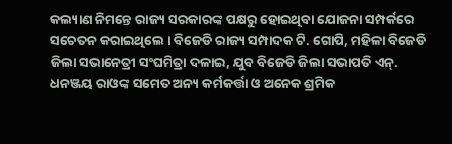କଲ୍ୟାଣ ନିମନ୍ତେ ରାଜ୍ୟ ସରକାରଙ୍କ ପକ୍ଷରୁ ହୋଇଥିବା ଯୋଜନା ସମ୍ପର୍କରେ ସଚେତନ କରାଇଥିଲେ । ବିଜେଡି ରାଜ୍ୟ ସମ୍ପାଦକ ଟି. ଗୋପି, ମହିଳା ବିଜେଡି ଜିଲା ସଭାନେତ୍ରୀ ସଂଘମିତ୍ରା ଦଳାଇ, ଯୁବ ବିଜେଡି ଜିଲା ସଭାପତି ଏନ୍. ଧନଞ୍ଜୟ ରାଓଙ୍କ ସମେତ ଅନ୍ୟ କର୍ମକର୍ତ୍ତା ଓ ଅନେକ ଶ୍ରମିକ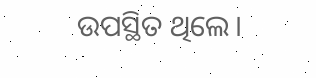ଉପସ୍ଥିତ ଥିଲେ।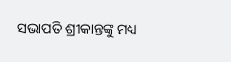ସଭାପତି ଶ୍ରୀକାନ୍ତଙ୍କୁ ମଧ୍ୟ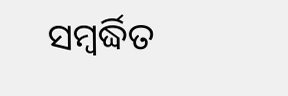ସମ୍ବର୍ଦ୍ଧିତ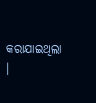କରାଯାଇଥିଲା ।